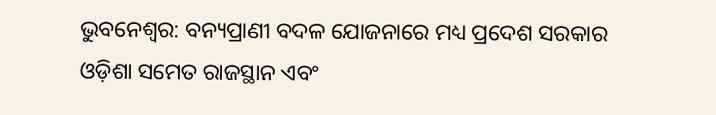ଭୁବନେଶ୍ୱର: ବନ୍ୟପ୍ରାଣୀ ବଦଳ ଯୋଜନାରେ ମଧ୍ୟ ପ୍ରଦେଶ ସରକାର ଓଡ଼ିଶା ସମେତ ରାଜସ୍ଥାନ ଏବଂ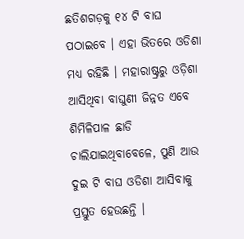ଛତିଶଗଡ଼କୁ ୧୪ ଟି ବାଘ ପଠାଇବେ । ଏହା ଭିତରେ ଓଡିଶା ମଧ୍ୟ ରହିଛି । ମହାରାଷ୍ଟ୍ରରୁ ଓଡ଼ିଶା ଆସିଥିବା ବାଘୁଣୀ ଜିନ୍ନତ ଏବେ ଶିମିଳିପାଳ ଛାଡି ଚାଲିଯାଇଥିବାବେଳେ, ପୁଣି ଆଉ ଦୁଇ ଟି ବାଘ ଓଡିଶା ଆସିବାକୁ ପ୍ରସ୍ତୁତ ହେଉଛନ୍ତି ।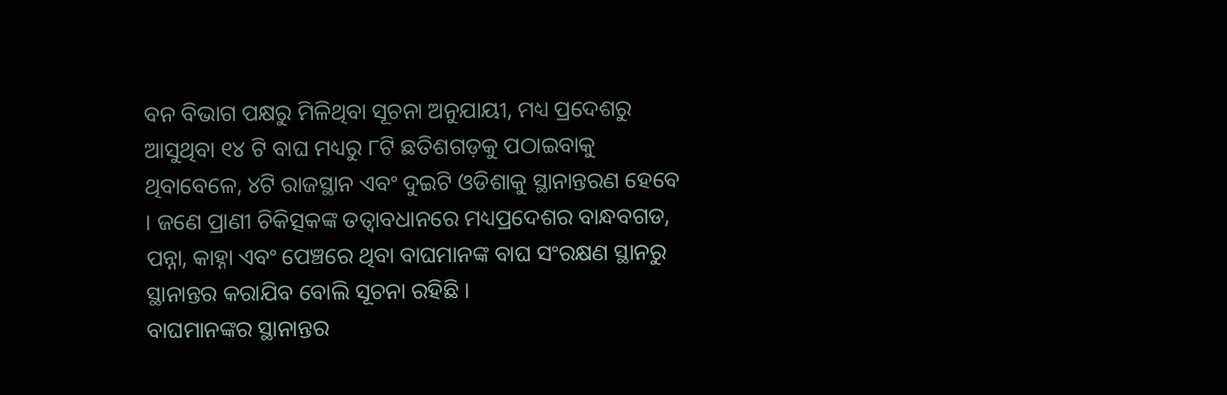ବନ ବିଭାଗ ପକ୍ଷରୁ ମିଳିଥିବା ସୂଚନା ଅନୁଯାୟୀ, ମଧ୍ୟ ପ୍ରଦେଶରୁ ଆସୁଥିବା ୧୪ ଟି ବାଘ ମଧ୍ୟରୁ ୮ଟି ଛତିଶଗଡ଼କୁ ପଠାଇବାକୁ ଥିବାବେଳେ, ୪ଟି ରାଜସ୍ଥାନ ଏବଂ ଦୁଇଟି ଓଡିଶାକୁ ସ୍ଥାନାନ୍ତରଣ ହେବେ । ଜଣେ ପ୍ରାଣୀ ଚିକିତ୍ସକଙ୍କ ତତ୍ୱାବଧାନରେ ମଧ୍ୟପ୍ରଦେଶର ବାନ୍ଧବଗଡ, ପନ୍ନା, କାହ୍ନା ଏବଂ ପେଞ୍ଚରେ ଥିବା ବାଘମାନଙ୍କ ବାଘ ସଂରକ୍ଷଣ ସ୍ଥାନରୁ ସ୍ଥାନାନ୍ତର କରାଯିବ ବୋଲି ସୂଚନା ରହିଛି ।
ବାଘମାନଙ୍କର ସ୍ଥାନାନ୍ତର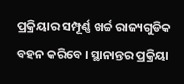ପ୍ରକ୍ରିୟାର ସମ୍ପୂର୍ଣ୍ଣ ଖର୍ଚ୍ଚ ରାଜ୍ୟଗୁଡିକ ବହନ କରିବେ । ସ୍ଥାନାନ୍ତର ପ୍ରକ୍ରିୟା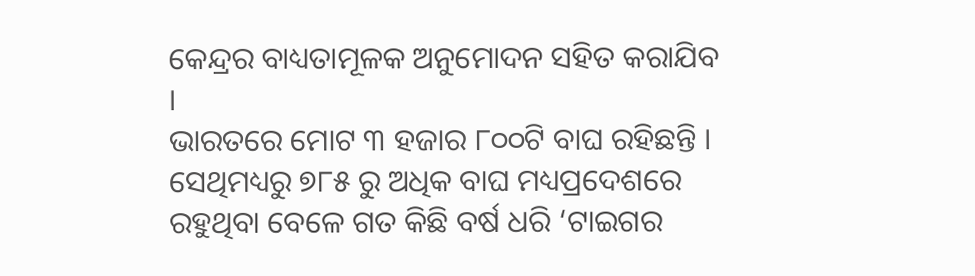କେନ୍ଦ୍ରର ବାଧ୍ୟତାମୂଳକ ଅନୁମୋଦନ ସହିତ କରାଯିବ ।
ଭାରତରେ ମୋଟ ୩ ହଜାର ୮୦୦ଟି ବାଘ ରହିଛନ୍ତି । ସେଥିମଧ୍ୟରୁ ୭୮୫ ରୁ ଅଧିକ ବାଘ ମଧ୍ୟପ୍ରଦେଶରେ ରହୁଥିବା ବେଳେ ଗତ କିଛି ବର୍ଷ ଧରି ‘ଟାଇଗର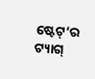ଷ୍ଟେଟ୍’ର ଟ୍ୟାଗ୍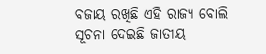ବଜାୟ ରଖିଛି ଏହି ରାଜ୍ୟ ବୋଲି ସୂଚନା ଦେଇଛି ଜାତୀୟ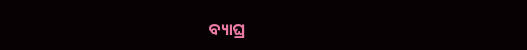ବ୍ୟାଘ୍ର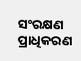ସଂରକ୍ଷଣ ପ୍ରାଧିକରଣ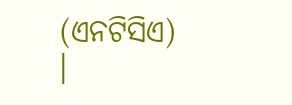(ଏନଟିସିଏ) ।